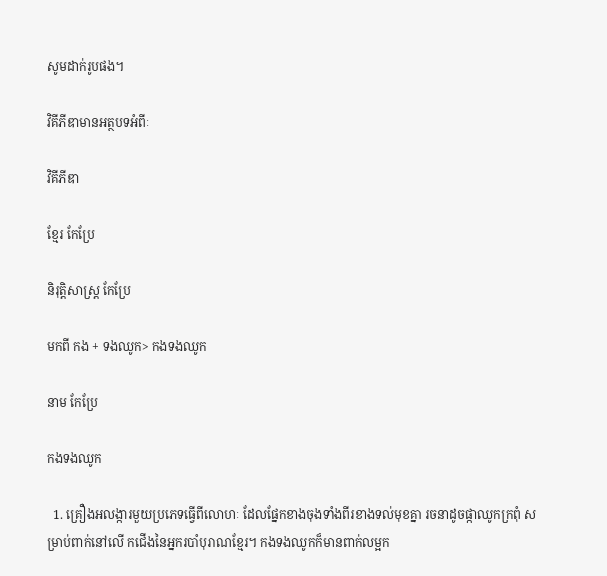សូមដាក់រូបផង។

វិគីភីឌាមានអត្ថបទអំពីៈ

វិគីភីឌា

ខ្មែរ កែប្រែ

និរុត្តិសាស្ត្រ កែប្រែ

មកពី កង + ទងឈូក> កងទងឈូក

នាម កែប្រែ

កងទងឈូក

  1. គ្រឿងអលង្ការមួយប្រភេទធ្វើពីលោហៈ ដែលផ្នែកខាងចុងទាំងពីរខាងទល់មុខគ្នា រចនាដូចផ្កាឈូកក្រពុំ សម្រាប់ពាក់នៅលើ កជើងនៃអ្នករបាំបុរាណខ្មែរ។ កងទងឈូកក៏មានពាក់លម្អក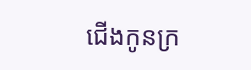ជើងកូនក្រ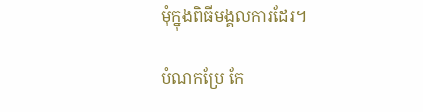មុំក្នុងពិធីមង្គលការដែរ។

បំណកប្រែ កែ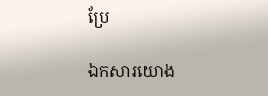ប្រែ

ឯកសារយោង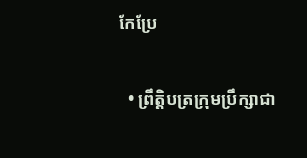កែប្រែ

  • ព្រឹត្តិបត្រក្រុមប្រឹក្សាជា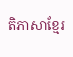តិភាសាខ្មែរ